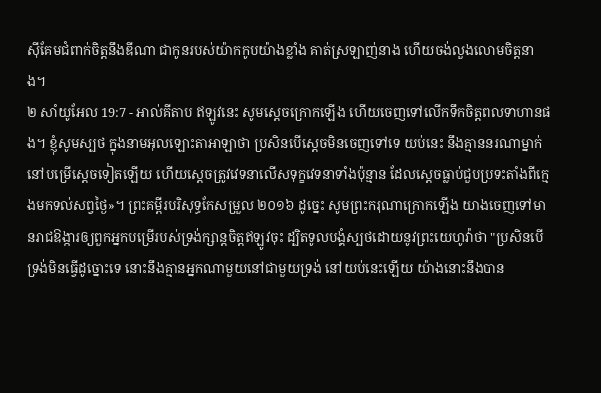ស៊ីគែមជំពាក់ចិត្តនឹងឌីណា ជាកូនរបស់យ៉ាកកូបយ៉ាងខ្លាំង គាត់ស្រឡាញ់នាង ហើយចង់លួងលោមចិត្តនាង។
២ សាំយូអែល 19:7 - អាល់គីតាប ឥឡូវនេះ សូមស្តេចក្រោកឡើង ហើយចេញទៅលើកទឹកចិត្តពលទាហានផង។ ខ្ញុំសូមស្បថ ក្នុងនាមអុលឡោះតាអាឡាថា ប្រសិនបើស្តេចមិនចេញទៅទេ យប់នេះ នឹងគ្មាននរណាម្នាក់នៅបម្រើស្តេចទៀតឡើយ ហើយស្តេចត្រូវវេទនាលើសទុក្ខវេទនាទាំងប៉ុន្មាន ដែលស្តេចធ្លាប់ជួបប្រទះតាំងពីក្មេងមកទល់សព្វថ្ងៃ»។ ព្រះគម្ពីរបរិសុទ្ធកែសម្រួល ២០១៦ ដូច្នេះ សូមព្រះករុណាក្រោកឡើង យាងចេញទៅមានរាជឱង្ការឲ្យពួកអ្នកបម្រើរបស់ទ្រង់ក្សាន្តចិត្តឥឡូវចុះ ដ្បិតទូលបង្គំស្បថដោយនូវព្រះយេហូវ៉ាថា "ប្រសិនបើទ្រង់មិនធ្វើដូច្នោះទេ នោះនឹងគ្មានអ្នកណាមួយនៅជាមួយទ្រង់ នៅយប់នេះឡើយ យ៉ាងនោះនឹងបាន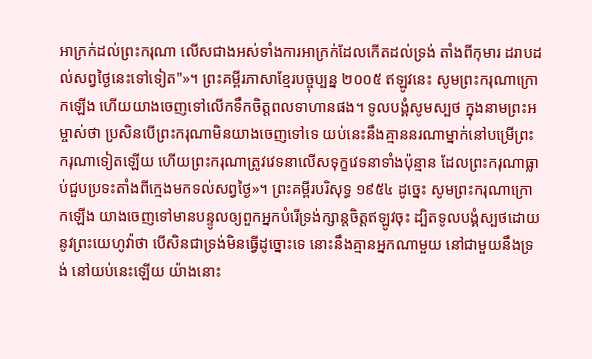អាក្រក់ដល់ព្រះករុណា លើសជាងអស់ទាំងការអាក្រក់ដែលកើតដល់ទ្រង់ តាំងពីកុមារ ដរាបដល់សព្វថ្ងៃនេះទៅទៀត"»។ ព្រះគម្ពីរភាសាខ្មែរបច្ចុប្បន្ន ២០០៥ ឥឡូវនេះ សូមព្រះករុណាក្រោកឡើង ហើយយាងចេញទៅលើកទឹកចិត្តពលទាហានផង។ ទូលបង្គំសូមស្បថ ក្នុងនាមព្រះអម្ចាស់ថា ប្រសិនបើព្រះករុណាមិនយាងចេញទៅទេ យប់នេះនឹងគ្មាននរណាម្នាក់នៅបម្រើព្រះករុណាទៀតឡើយ ហើយព្រះករុណាត្រូវវេទនាលើសទុក្ខវេទនាទាំងប៉ុន្មាន ដែលព្រះករុណាធ្លាប់ជួបប្រទះតាំងពីក្មេងមកទល់សព្វថ្ងៃ»។ ព្រះគម្ពីរបរិសុទ្ធ ១៩៥៤ ដូច្នេះ សូមព្រះករុណាក្រោកឡើង យាងចេញទៅមានបន្ទូលឲ្យពួកអ្នកបំរើទ្រង់ក្សាន្តចិត្តឥឡូវចុះ ដ្បិតទូលបង្គំស្បថដោយនូវព្រះយេហូវ៉ាថា បើសិនជាទ្រង់មិនធ្វើដូច្នោះទេ នោះនឹងគ្មានអ្នកណាមួយ នៅជាមួយនឹងទ្រង់ នៅយប់នេះឡើយ យ៉ាងនោះ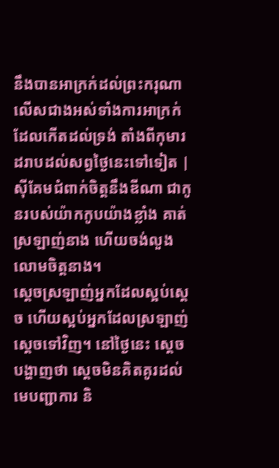នឹងបានអាក្រក់ដល់ព្រះករុណា លើសជាងអស់ទាំងការអាក្រក់ដែលកើតដល់ទ្រង់ តាំងពីកុមារ ដរាបដល់សព្វថ្ងៃនេះទៅទៀត |
ស៊ីគែមជំពាក់ចិត្តនឹងឌីណា ជាកូនរបស់យ៉ាកកូបយ៉ាងខ្លាំង គាត់ស្រឡាញ់នាង ហើយចង់លួងលោមចិត្តនាង។
ស្តេចស្រឡាញ់អ្នកដែលស្អប់ស្តេច ហើយស្អប់អ្នកដែលស្រឡាញ់ស្តេចទៅវិញ។ នៅថ្ងៃនេះ ស្តេចបង្ហាញថា ស្តេចមិនគិតគូរដល់មេបញ្ជាការ និ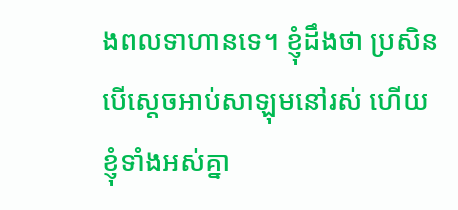ងពលទាហានទេ។ ខ្ញុំដឹងថា ប្រសិនបើស្តេចអាប់សាឡុមនៅរស់ ហើយខ្ញុំទាំងអស់គ្នា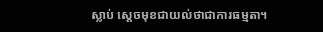ស្លាប់ ស្តេចមុខជាយល់ថាជាការធម្មតា។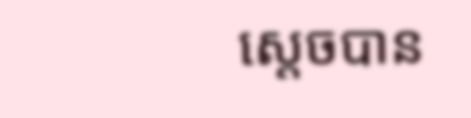ស្តេចបាន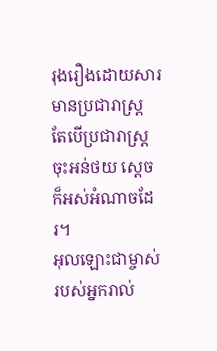រុងរឿងដោយសារមានប្រជារាស្ត្រ តែបើប្រជារាស្ត្រចុះអន់ថយ ស្ដេចក៏អស់អំណាចដែរ។
អុលឡោះជាម្ចាស់របស់អ្នករាល់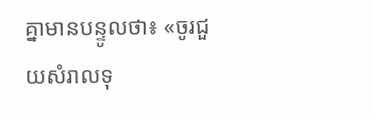គ្នាមានបន្ទូលថា៖ «ចូរជួយសំរាលទុ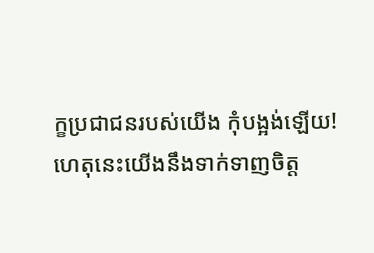ក្ខប្រជាជនរបស់យើង កុំបង្អង់ឡើយ!
ហេតុនេះយើងនឹងទាក់ទាញចិត្ត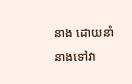នាង ដោយនាំនាងទៅវា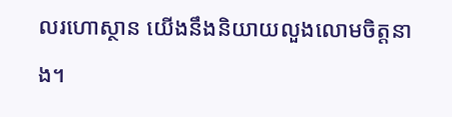លរហោស្ថាន យើងនឹងនិយាយលួងលោមចិត្តនាង។